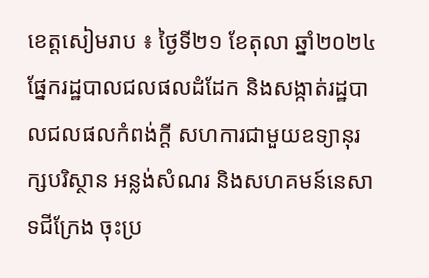ខេត្តសៀមរាប ៖ ថ្ងៃទី២១ ខែតុលា ឆ្នាំ២០២៤ ផ្នែករដ្ឋបាលជលផលដំដែក និងសង្កាត់រដ្ឋបាលជលផលកំពង់ក្តី សហការជាមួយឧទ្យានុរក្សបរិស្ថាន អន្លង់សំណរ និងសហគមន៍នេសាទជីក្រែង ចុះប្រ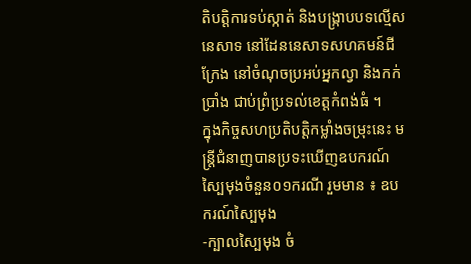តិបត្តិការទប់ស្កាត់ និងបង្ក្រាបបទល្មើសនេសាទ នៅដែននេសាទសហគមន៍ជីក្រែង នៅចំណុចប្រអប់អ្នកល្វា និងកក់ប្រាំង ជាប់ព្រំប្រទល់ខេត្តកំពង់ធំ ។
ក្នុងកិច្ចសហប្រតិបត្តិកម្លាំងចម្រុះនេះ មន្ត្រីជំនាញបានប្រទះឃើញឧបករណ៍ស្បៃមុងចំនួន០១ករណី រួមមាន ៖ ឧបករណ៍ស្បៃមុង
-ក្បាលស្បៃមុង ចំ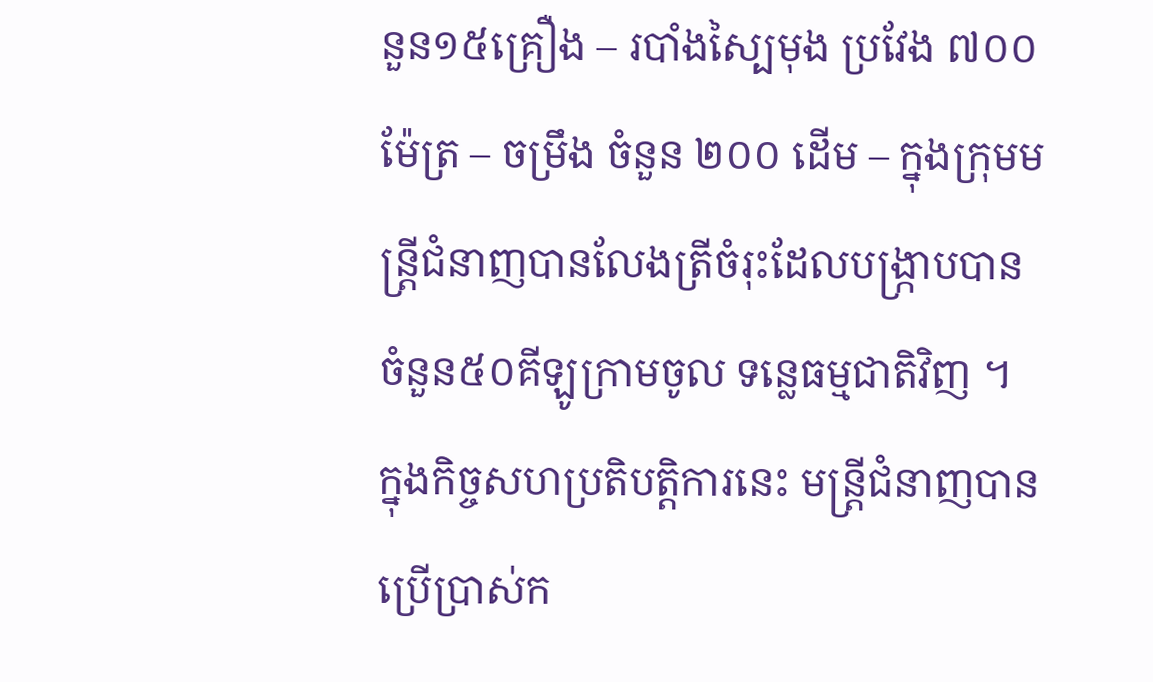នួន១៥គ្រឿង – របាំងស្បៃមុង ប្រវែង ៧០០ ម៉ែត្រ – ចម្រឹង ចំនួន ២០០ ដើម – ក្នុងក្រុមមន្ត្រីជំនាញបានលែងត្រីចំរុះដែលបង្ក្រាបបាន ចំនួន៥០គីឡូក្រាមចូល ទន្លេធម្មជាតិវិញ ។
ក្នុងកិច្ចសហប្រតិបត្តិការនេះ មន្ត្រីជំនាញបានប្រើប្រាស់ក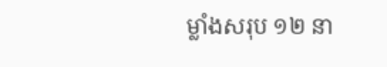ម្លាំងសរុប ១២ នា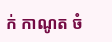ក់ កាណូត ចំ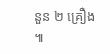នួន ២ គ្រឿង ៕